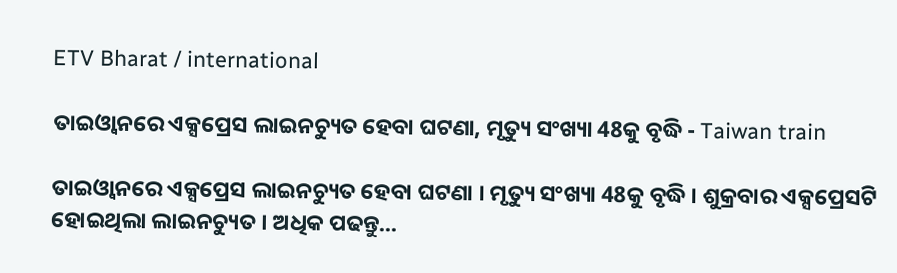ETV Bharat / international

ତାଇଓ୍ବାନରେ ଏକ୍ସପ୍ରେସ ଲାଇନଚ୍ୟୁତ ହେବା ଘଟଣା, ମୃତ୍ୟୁ ସଂଖ୍ୟା 48କୁ ବୃଦ୍ଧି - Taiwan train

ତାଇଓ୍ବାନରେ ଏକ୍ସପ୍ରେସ ଲାଇନଚ୍ୟୁତ ହେବା ଘଟଣା । ମୃତ୍ୟୁ ସଂଖ୍ୟା 48କୁ ବୃଦ୍ଧି । ଶୁକ୍ରବାର ଏକ୍ସପ୍ରେସଟି ହୋଇଥିଲା ଲାଇନଚ୍ୟୁତ । ଅଧିକ ପଢନ୍ତୁ...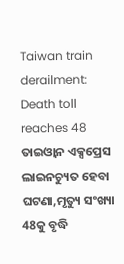Taiwan train derailment: Death toll reaches 48
ତାଇଓ୍ବାନ ଏକ୍ସପ୍ରେସ ଲାଇନଚ୍ୟୁତ ହେବା ଘଟଣା,ମୃତ୍ୟୁ ସଂଖ୍ୟା 48କୁ ବୃଦ୍ଧି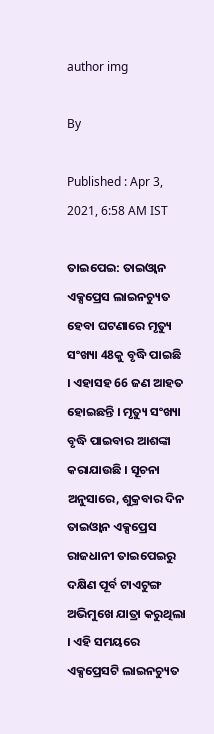author img

By

Published : Apr 3, 2021, 6:58 AM IST

ତାଇପେଇ: ତାଇଓ୍ବାନ ଏକ୍ସପ୍ରେସ ଲାଇନଚ୍ୟୁତ ହେବା ଘଟଣାରେ ମୃତ୍ୟୁ ସଂଖ୍ୟା 48କୁ ବୃଦ୍ଧି ପାଇଛି । ଏହାସହ 66 ଜଣ ଆହତ ହୋଇଛନ୍ତି । ମୃତ୍ୟୁ ସଂଖ୍ୟା ବୃଦ୍ଧି ପାଇବାର ଆଶଙ୍କା କରାଯାଉଛି । ସୂଚନା ଅନୁସାରେ, ଶୁକ୍ରବାର ଦିନ ତାଇଓ୍ବାନ ଏକ୍ସପ୍ରେସ ରାଜଧାନୀ ତାଇପେଇରୁ ଦକ୍ଷିଣ ପୂର୍ବ ଟାଏଟୁଙ୍ଗ ଅଭିମୁଖେ ଯାତ୍ରା କରୁଥିଲା । ଏହି ସମୟରେ ଏକ୍ସପ୍ରେସଟି ଲାଇନଚ୍ୟୁତ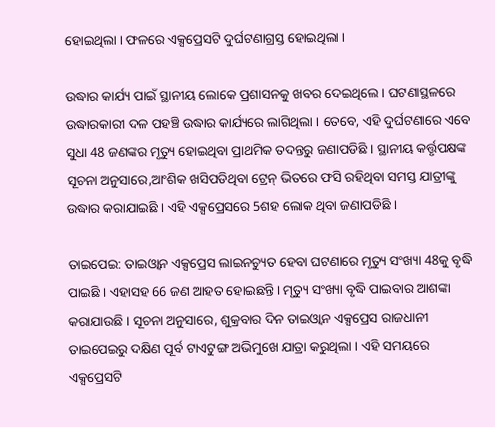ହୋଇଥିଲା । ଫଳରେ ଏକ୍ସପ୍ରେସଟି ଦୁର୍ଘଟଣାଗ୍ରସ୍ତ ହୋଇଥିଲା ।

ଉଦ୍ଧାର କାର୍ଯ୍ୟ ପାଇଁ ସ୍ଥାନୀୟ ଲୋକେ ପ୍ରଶାସନକୁ ଖବର ଦେଇଥିଲେ । ଘଟଣାସ୍ଥଳରେ ଉଦ୍ଧାରକାରୀ ଦଳ ପହଞ୍ଚି ଉଦ୍ଧାର କାର୍ଯ୍ୟରେ ଲାଗିଥିଲା । ତେବେ, ଏହି ଦୁର୍ଘଟଣାରେ ଏବେ ସୁଧା 48 ଜଣଙ୍କର ମୃତ୍ୟୁ ହୋଇଥିବା ପ୍ରାଥମିକ ତଦନ୍ତରୁ ଜଣାପଡିଛି । ସ୍ଥାନୀୟ କର୍ତ୍ତୃପକ୍ଷଙ୍କ ସୂଚନା ଅନୁସାରେ,ଆଂଶିକ ଖସିପଡିଥିବା ଟ୍ରେନ୍ ଭିତରେ ଫସି ରହିଥିବା ସମସ୍ତ ଯାତ୍ରୀଙ୍କୁ ଉଦ୍ଧାର କରାଯାଇଛି । ଏହି ଏକ୍ସପ୍ରେସରେ 5ଶହ ଲୋକ ଥିବା ଜଣାପଡିଛି ।

ତାଇପେଇ: ତାଇଓ୍ବାନ ଏକ୍ସପ୍ରେସ ଲାଇନଚ୍ୟୁତ ହେବା ଘଟଣାରେ ମୃତ୍ୟୁ ସଂଖ୍ୟା 48କୁ ବୃଦ୍ଧି ପାଇଛି । ଏହାସହ 66 ଜଣ ଆହତ ହୋଇଛନ୍ତି । ମୃତ୍ୟୁ ସଂଖ୍ୟା ବୃଦ୍ଧି ପାଇବାର ଆଶଙ୍କା କରାଯାଉଛି । ସୂଚନା ଅନୁସାରେ, ଶୁକ୍ରବାର ଦିନ ତାଇଓ୍ବାନ ଏକ୍ସପ୍ରେସ ରାଜଧାନୀ ତାଇପେଇରୁ ଦକ୍ଷିଣ ପୂର୍ବ ଟାଏଟୁଙ୍ଗ ଅଭିମୁଖେ ଯାତ୍ରା କରୁଥିଲା । ଏହି ସମୟରେ ଏକ୍ସପ୍ରେସଟି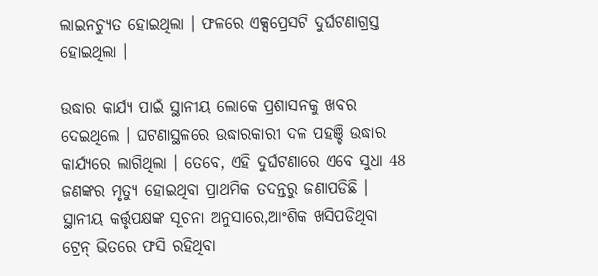ଲାଇନଚ୍ୟୁତ ହୋଇଥିଲା । ଫଳରେ ଏକ୍ସପ୍ରେସଟି ଦୁର୍ଘଟଣାଗ୍ରସ୍ତ ହୋଇଥିଲା ।

ଉଦ୍ଧାର କାର୍ଯ୍ୟ ପାଇଁ ସ୍ଥାନୀୟ ଲୋକେ ପ୍ରଶାସନକୁ ଖବର ଦେଇଥିଲେ । ଘଟଣାସ୍ଥଳରେ ଉଦ୍ଧାରକାରୀ ଦଳ ପହଞ୍ଚି ଉଦ୍ଧାର କାର୍ଯ୍ୟରେ ଲାଗିଥିଲା । ତେବେ, ଏହି ଦୁର୍ଘଟଣାରେ ଏବେ ସୁଧା 48 ଜଣଙ୍କର ମୃତ୍ୟୁ ହୋଇଥିବା ପ୍ରାଥମିକ ତଦନ୍ତରୁ ଜଣାପଡିଛି । ସ୍ଥାନୀୟ କର୍ତ୍ତୃପକ୍ଷଙ୍କ ସୂଚନା ଅନୁସାରେ,ଆଂଶିକ ଖସିପଡିଥିବା ଟ୍ରେନ୍ ଭିତରେ ଫସି ରହିଥିବା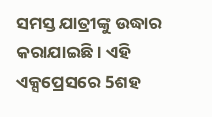ସମସ୍ତ ଯାତ୍ରୀଙ୍କୁ ଉଦ୍ଧାର କରାଯାଇଛି । ଏହି ଏକ୍ସପ୍ରେସରେ 5ଶହ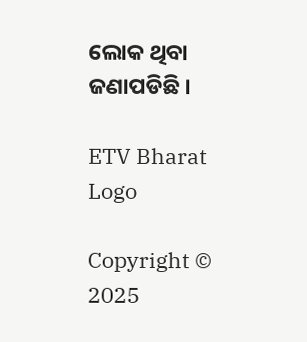ଲୋକ ଥିବା ଜଣାପଡିଛି ।

ETV Bharat Logo

Copyright © 2025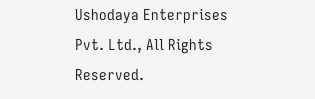Ushodaya Enterprises Pvt. Ltd., All Rights Reserved.